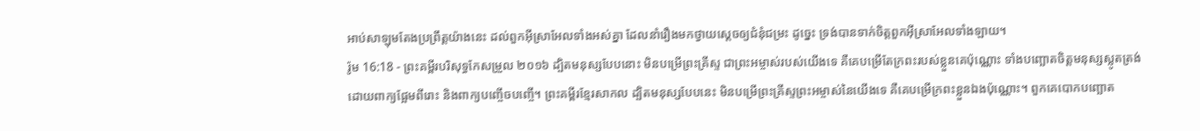អាប់សាឡុមតែងប្រព្រឹត្តយ៉ាងនេះ ដល់ពួកអ៊ីស្រាអែលទាំងអស់គ្នា ដែលនាំរឿងមកថ្វាយស្តេចឲ្យជំនុំជម្រះ ដូច្នេះ ទ្រង់បានទាក់ចិត្តពួកអ៊ីស្រាអែលទាំងឡាយ។
រ៉ូម 16:18 - ព្រះគម្ពីរបរិសុទ្ធកែសម្រួល ២០១៦ ដ្បិតមនុស្សបែបនោះ មិនបម្រើព្រះគ្រីស្ទ ជាព្រះអម្ចាស់របស់យើងទេ គឺគេបម្រើតែក្រពះរបស់ខ្លួនគេប៉ុណ្ណោះ ទាំងបញ្ឆោតចិត្តមនុស្សស្លូតត្រង់ ដោយពាក្យផ្អែមពីរោះ និងពាក្យបញ្ចើចបញ្ចើ។ ព្រះគម្ពីរខ្មែរសាកល ដ្បិតមនុស្សបែបនេះ មិនបម្រើព្រះគ្រីស្ទព្រះអម្ចាស់នៃយើងទេ គឺគេបម្រើក្រពះខ្លួនឯងប៉ុណ្ណោះ។ ពួកគេបោកបញ្ឆោត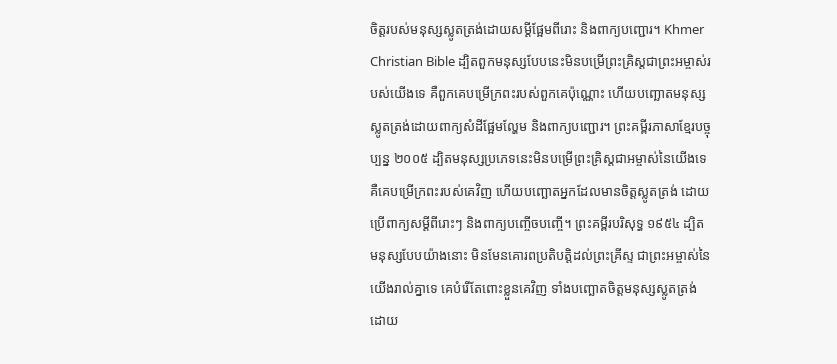ចិត្តរបស់មនុស្សស្លូតត្រង់ដោយសម្ដីផ្អែមពីរោះ និងពាក្យបញ្ជោរ។ Khmer Christian Bible ដ្បិតពួកមនុស្សបែបនេះមិនបម្រើព្រះគ្រិស្ដជាព្រះអម្ចាស់របស់យើងទេ គឺពួកគេបម្រើក្រពះរបស់ពួកគេប៉ុណ្ណោះ ហើយបញ្ឆោតមនុស្សស្លូតត្រង់ដោយពាក្យសំដីផ្អែមល្ហែម និងពាក្យបញ្ជោរ។ ព្រះគម្ពីរភាសាខ្មែរបច្ចុប្បន្ន ២០០៥ ដ្បិតមនុស្សប្រភេទនេះមិនបម្រើព្រះគ្រិស្តជាអម្ចាស់នៃយើងទេ គឺគេបម្រើក្រពះរបស់គេវិញ ហើយបញ្ឆោតអ្នកដែលមានចិត្តស្លូតត្រង់ ដោយប្រើពាក្យសម្ដីពីរោះៗ និងពាក្យបញ្ចើចបញ្ចើ។ ព្រះគម្ពីរបរិសុទ្ធ ១៩៥៤ ដ្បិតមនុស្សបែបយ៉ាងនោះ មិនមែនគោរពប្រតិបត្តិដល់ព្រះគ្រីស្ទ ជាព្រះអម្ចាស់នៃយើងរាល់គ្នាទេ គេបំរើតែពោះខ្លួនគេវិញ ទាំងបញ្ឆោតចិត្តមនុស្សស្លូតត្រង់ ដោយ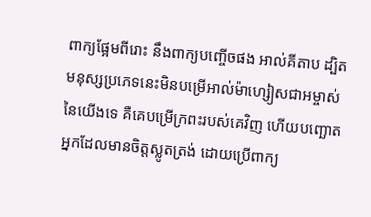ពាក្យផ្អែមពីរោះ នឹងពាក្យបញ្ចើចផង អាល់គីតាប ដ្បិតមនុស្សប្រភេទនេះមិនបម្រើអាល់ម៉ាហ្សៀសជាអម្ចាស់នៃយើងទេ គឺគេបម្រើក្រពះរបស់គេវិញ ហើយបញ្ឆោតអ្នកដែលមានចិត្ដស្លូតត្រង់ ដោយប្រើពាក្យ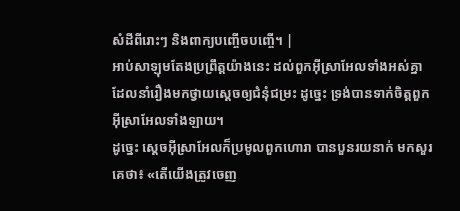សំដីពីរោះៗ និងពាក្យបញ្ចើចបញ្ចើ។ |
អាប់សាឡុមតែងប្រព្រឹត្តយ៉ាងនេះ ដល់ពួកអ៊ីស្រាអែលទាំងអស់គ្នា ដែលនាំរឿងមកថ្វាយស្តេចឲ្យជំនុំជម្រះ ដូច្នេះ ទ្រង់បានទាក់ចិត្តពួកអ៊ីស្រាអែលទាំងឡាយ។
ដូច្នេះ ស្តេចអ៊ីស្រាអែលក៏ប្រមូលពួកហោរា បានបួនរយនាក់ មកសួរគេថា៖ «តើយើងត្រូវចេញ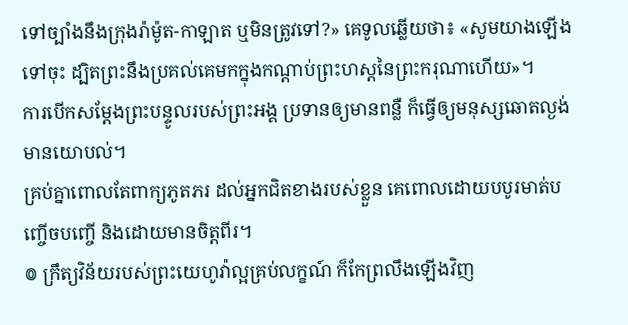ទៅច្បាំងនឹងក្រុងរ៉ាម៉ូត-កាឡាត ឬមិនត្រូវទៅ?» គេទូលឆ្លើយថា៖ «សូមយាងឡើងទៅចុះ ដ្បិតព្រះនឹងប្រគល់គេមកក្នុងកណ្ដាប់ព្រះហស្តនៃព្រះករុណាហើយ»។
ការបើកសម្ដែងព្រះបន្ទូលរបស់ព្រះអង្គ ប្រទានឲ្យមានពន្លឺ ក៏ធ្វើឲ្យមនុស្សឆោតល្ងង់មានយោបល់។
គ្រប់គ្នាពោលតែពាក្យភូតភរ ដល់អ្នកជិតខាងរបស់ខ្លួន គេពោលដោយបបូរមាត់បញ្ចើចបញ្ចើ និងដោយមានចិត្តពីរ។
៙ ក្រឹត្យវិន័យរបស់ព្រះយេហូវ៉ាល្អគ្រប់លក្ខណ៍ ក៏កែព្រលឹងឡើងវិញ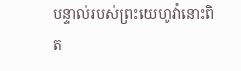បន្ទាល់របស់ព្រះយេហូវ៉ានោះពិត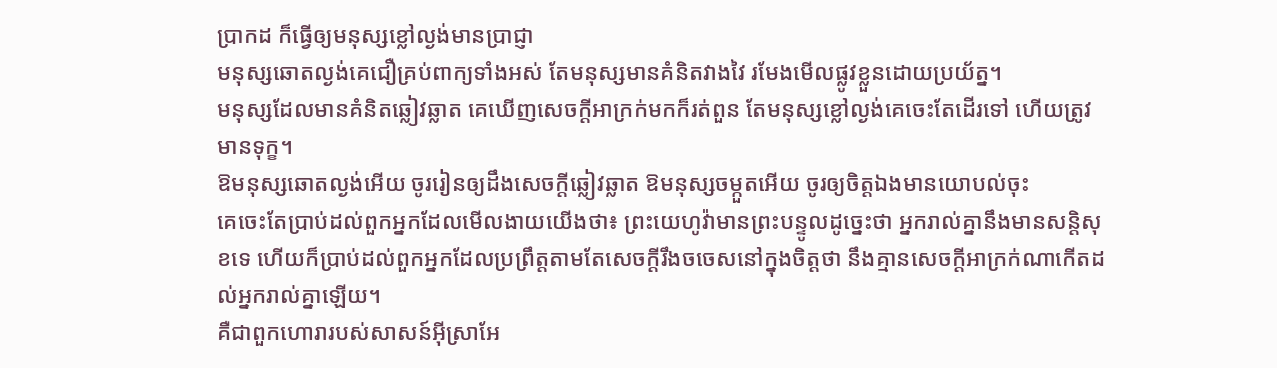ប្រាកដ ក៏ធ្វើឲ្យមនុស្សខ្លៅល្ងង់មានប្រាជ្ញា
មនុស្សឆោតល្ងង់គេជឿគ្រប់ពាក្យទាំងអស់ តែមនុស្សមានគំនិតវាងវៃ រមែងមើលផ្លូវខ្លួនដោយប្រយ័ត្ន។
មនុស្សដែលមានគំនិតឆ្លៀវឆ្លាត គេឃើញសេចក្ដីអាក្រក់មកក៏រត់ពួន តែមនុស្សខ្លៅល្ងង់គេចេះតែដើរទៅ ហើយត្រូវមានទុក្ខ។
ឱមនុស្សឆោតល្ងង់អើយ ចូររៀនឲ្យដឹងសេចក្ដីឆ្លៀវឆ្លាត ឱមនុស្សចម្កួតអើយ ចូរឲ្យចិត្តឯងមានយោបល់ចុះ
គេចេះតែប្រាប់ដល់ពួកអ្នកដែលមើលងាយយើងថា៖ ព្រះយេហូវ៉ាមានព្រះបន្ទូលដូច្នេះថា អ្នករាល់គ្នានឹងមានសន្តិសុខទេ ហើយក៏ប្រាប់ដល់ពួកអ្នកដែលប្រព្រឹត្តតាមតែសេចក្ដីរឹងចចេសនៅក្នុងចិត្តថា នឹងគ្មានសេចក្ដីអាក្រក់ណាកើតដល់អ្នករាល់គ្នាឡើយ។
គឺជាពួកហោរារបស់សាសន៍អ៊ីស្រាអែ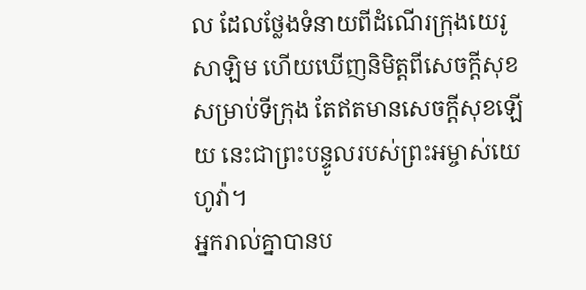ល ដែលថ្លែងទំនាយពីដំណើរក្រុងយេរូសាឡិម ហើយឃើញនិមិត្តពីសេចក្ដីសុខសម្រាប់ទីក្រុង តែឥតមានសេចក្ដីសុខឡើយ នេះជាព្រះបន្ទូលរបស់ព្រះអម្ចាស់យេហូវ៉ា។
អ្នករាល់គ្នាបានប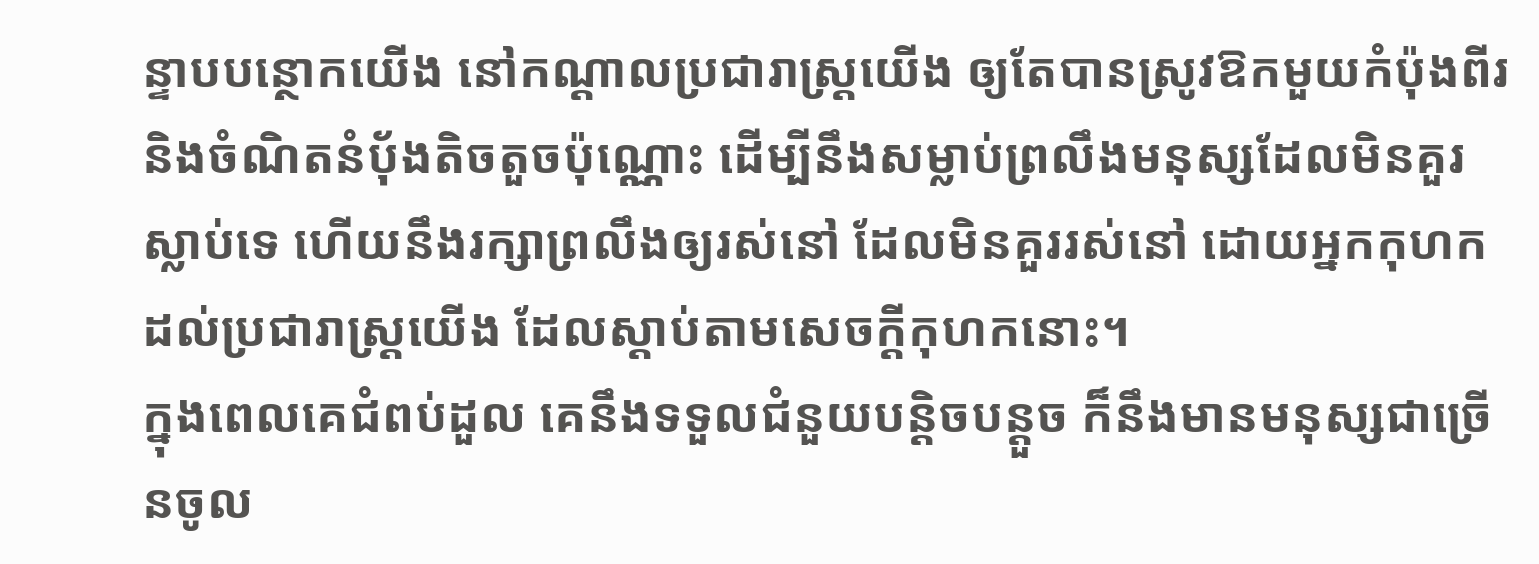ន្ទាបបន្ថោកយើង នៅកណ្ដាលប្រជារាស្ត្រយើង ឲ្យតែបានស្រូវឱកមួយកំប៉ុងពីរ និងចំណិតនំបុ័ងតិចតួចប៉ុណ្ណោះ ដើម្បីនឹងសម្លាប់ព្រលឹងមនុស្សដែលមិនគួរស្លាប់ទេ ហើយនឹងរក្សាព្រលឹងឲ្យរស់នៅ ដែលមិនគួររស់នៅ ដោយអ្នកកុហកដល់ប្រជារាស្ត្រយើង ដែលស្តាប់តាមសេចក្ដីកុហកនោះ។
ក្នុងពេលគេជំពប់ដួល គេនឹងទទួលជំនួយបន្តិចបន្តួច ក៏នឹងមានមនុស្សជាច្រើនចូល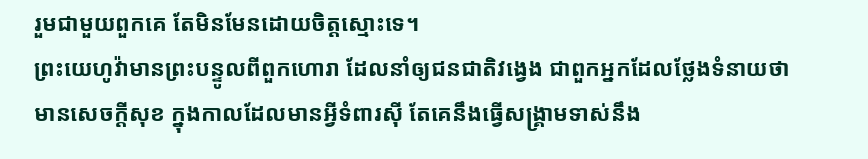រួមជាមួយពួកគេ តែមិនមែនដោយចិត្តស្មោះទេ។
ព្រះយេហូវ៉ាមានព្រះបន្ទូលពីពួកហោរា ដែលនាំឲ្យជនជាតិវង្វេង ជាពួកអ្នកដែលថ្លែងទំនាយថាមានសេចក្ដីសុខ ក្នុងកាលដែលមានអ្វីទំពារស៊ី តែគេនឹងធ្វើសង្គ្រាមទាស់នឹង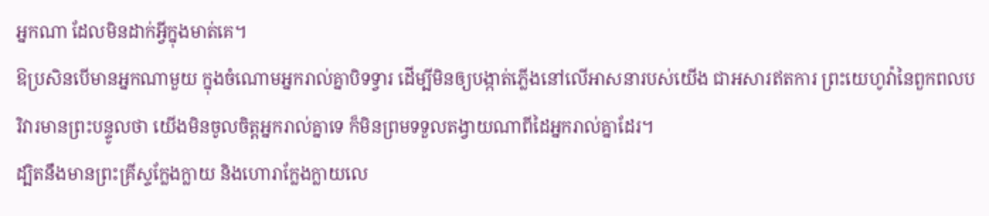អ្នកណា ដែលមិនដាក់អ្វីក្នុងមាត់គេ។
ឱប្រសិនបើមានអ្នកណាមួយ ក្នុងចំណោមអ្នករាល់គ្នាបិទទ្វារ ដើម្បីមិនឲ្យបង្កាត់ភ្លើងនៅលើអាសនារបស់យើង ជាអសារឥតការ ព្រះយេហូវ៉ានៃពួកពលបរិវារមានព្រះបន្ទូលថា យើងមិនចូលចិត្តអ្នករាល់គ្នាទេ ក៏មិនព្រមទទួលតង្វាយណាពីដៃអ្នករាល់គ្នាដែរ។
ដ្បិតនឹងមានព្រះគ្រីស្ទក្លែងក្លាយ និងហោរាក្លែងក្លាយលេ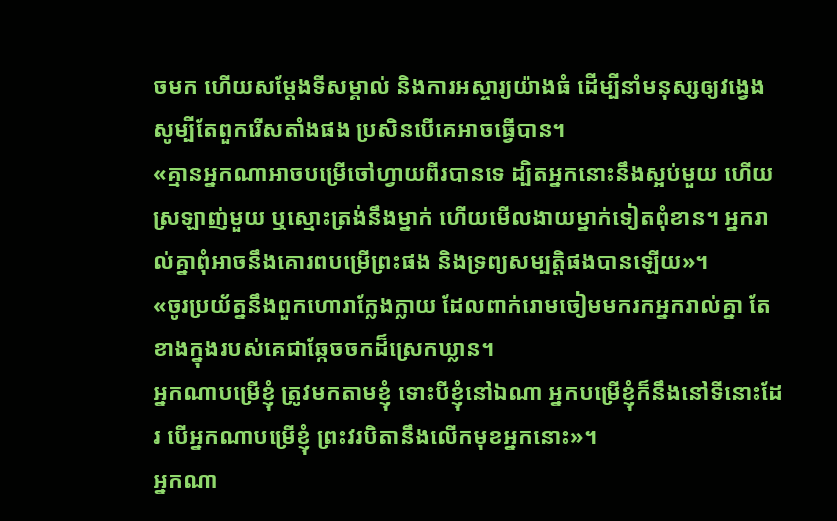ចមក ហើយសម្តែងទីសម្គាល់ និងការអស្ចារ្យយ៉ាងធំ ដើម្បីនាំមនុស្សឲ្យវង្វេង សូម្បីតែពួករើសតាំងផង ប្រសិនបើគេអាចធ្វើបាន។
«គ្មានអ្នកណាអាចបម្រើចៅហ្វាយពីរបានទេ ដ្បិតអ្នកនោះនឹងស្អប់មួយ ហើយស្រឡាញ់មួយ ឬស្មោះត្រង់នឹងម្នាក់ ហើយមើលងាយម្នាក់ទៀតពុំខាន។ អ្នករាល់គ្នាពុំអាចនឹងគោរពបម្រើព្រះផង និងទ្រព្យសម្បត្តិផងបានឡើយ»។
«ចូរប្រយ័ត្ននឹងពួកហោរាក្លែងក្លាយ ដែលពាក់រោមចៀមមករកអ្នករាល់គ្នា តែខាងក្នុងរបស់គេជាឆ្កែចចកដ៏ស្រេកឃ្លាន។
អ្នកណាបម្រើខ្ញុំ ត្រូវមកតាមខ្ញុំ ទោះបីខ្ញុំនៅឯណា អ្នកបម្រើខ្ញុំក៏នឹងនៅទីនោះដែរ បើអ្នកណាបម្រើខ្ញុំ ព្រះវរបិតានឹងលើកមុខអ្នកនោះ»។
អ្នកណា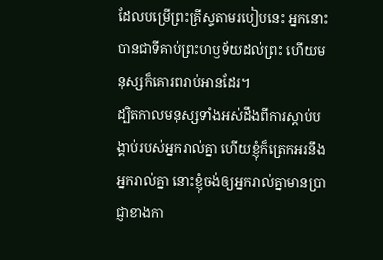ដែលបម្រើព្រះគ្រីស្ទតាមរបៀបនេះ អ្នកនោះបានជាទីគាប់ព្រះហឫទ័យដល់ព្រះ ហើយមនុស្សក៏គោរពរាប់អានដែរ។
ដ្បិតកាលមនុស្សទាំងអស់ដឹងពីការស្ដាប់បង្គាប់របស់អ្នករាល់គ្នា ហើយខ្ញុំក៏ត្រេកអរនឹងអ្នករាល់គ្នា នោះខ្ញុំចង់ឲ្យអ្នករាល់គ្នាមានប្រាជ្ញាខាងកា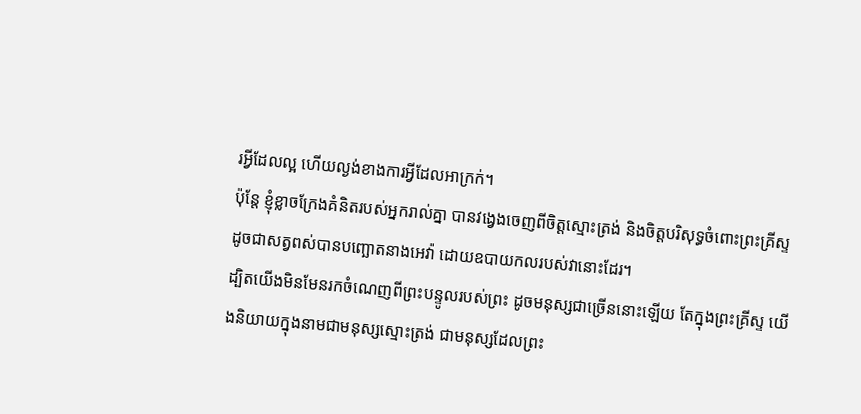រអ្វីដែលល្អ ហើយល្ងង់ខាងការអ្វីដែលអាក្រក់។
ប៉ុន្តែ ខ្ញុំខ្លាចក្រែងគំនិតរបស់អ្នករាល់គ្នា បានវង្វេងចេញពីចិត្តស្មោះត្រង់ និងចិត្តបរិសុទ្ធចំពោះព្រះគ្រីស្ទ ដូចជាសត្វពស់បានបញ្ឆោតនាងអេវ៉ា ដោយឧបាយកលរបស់វានោះដែរ។
ដ្បិតយើងមិនមែនរកចំណេញពីព្រះបន្ទូលរបស់ព្រះ ដូចមនុស្សជាច្រើននោះឡើយ តែក្នុងព្រះគ្រីស្ទ យើងនិយាយក្នុងនាមជាមនុស្សស្មោះត្រង់ ជាមនុស្សដែលព្រះ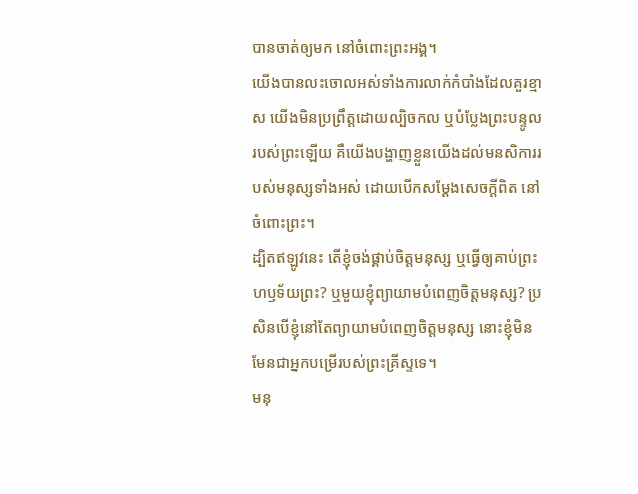បានចាត់ឲ្យមក នៅចំពោះព្រះអង្គ។
យើងបានលះចោលអស់ទាំងការលាក់កំបាំងដែលគួរខ្មាស យើងមិនប្រព្រឹត្តដោយល្បិចកល ឬបំប្លែងព្រះបន្ទូលរបស់ព្រះឡើយ គឺយើងបង្ហាញខ្លួនយើងដល់មនសិការរបស់មនុស្សទាំងអស់ ដោយបើកសម្ដែងសេចក្តីពិត នៅចំពោះព្រះ។
ដ្បិតឥឡូវនេះ តើខ្ញុំចង់ផ្គាប់ចិត្តមនុស្ស ឬធ្វើឲ្យគាប់ព្រះហឫទ័យព្រះ? ឬមួយខ្ញុំព្យាយាមបំពេញចិត្តមនុស្ស? ប្រសិនបើខ្ញុំនៅតែព្យាយាមបំពេញចិត្តមនុស្ស នោះខ្ញុំមិនមែនជាអ្នកបម្រើរបស់ព្រះគ្រីស្ទទេ។
មនុ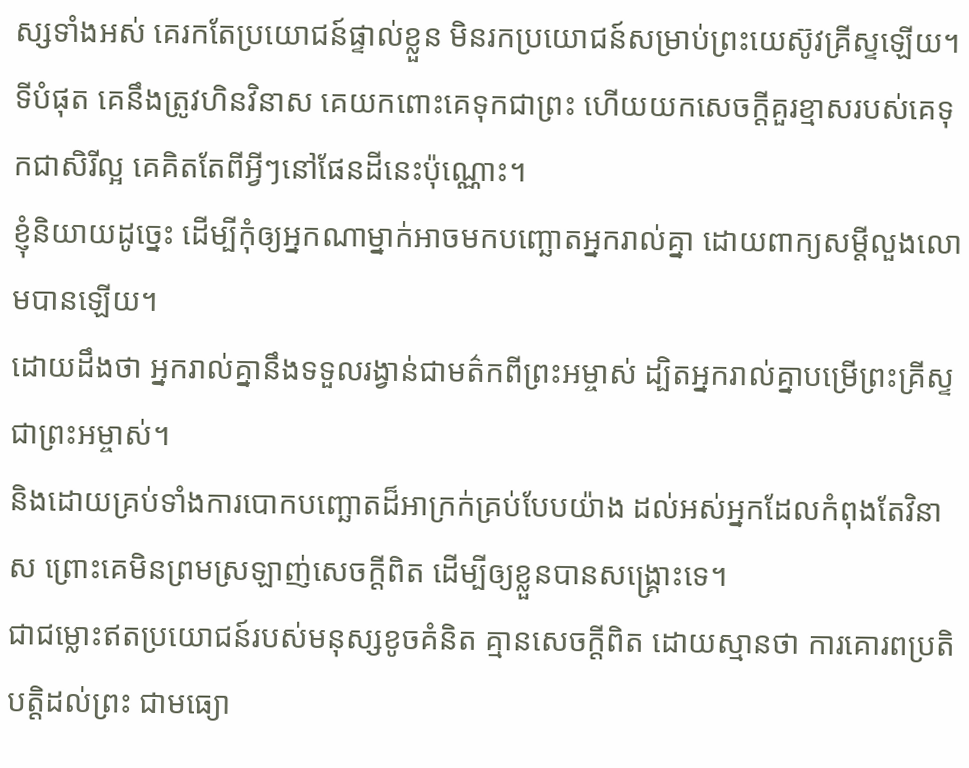ស្សទាំងអស់ គេរកតែប្រយោជន៍ផ្ទាល់ខ្លួន មិនរកប្រយោជន៍សម្រាប់ព្រះយេស៊ូវគ្រីស្ទឡើយ។
ទីបំផុត គេនឹងត្រូវហិនវិនាស គេយកពោះគេទុកជាព្រះ ហើយយកសេចក្ដីគួរខ្មាសរបស់គេទុកជាសិរីល្អ គេគិតតែពីអ្វីៗនៅផែនដីនេះប៉ុណ្ណោះ។
ខ្ញុំនិយាយដូច្នេះ ដើម្បីកុំឲ្យអ្នកណាម្នាក់អាចមកបញ្ឆោតអ្នករាល់គ្នា ដោយពាក្យសម្ដីលួងលោមបានឡើយ។
ដោយដឹងថា អ្នករាល់គ្នានឹងទទួលរង្វាន់ជាមត៌កពីព្រះអម្ចាស់ ដ្បិតអ្នករាល់គ្នាបម្រើព្រះគ្រីស្ទជាព្រះអម្ចាស់។
និងដោយគ្រប់ទាំងការបោកបញ្ឆោតដ៏អាក្រក់គ្រប់បែបយ៉ាង ដល់អស់អ្នកដែលកំពុងតែវិនាស ព្រោះគេមិនព្រមស្រឡាញ់សេចក្ដីពិត ដើម្បីឲ្យខ្លួនបានសង្គ្រោះទេ។
ជាជម្លោះឥតប្រយោជន៍របស់មនុស្សខូចគំនិត គ្មានសេចក្ដីពិត ដោយស្មានថា ការគោរពប្រតិបត្តិដល់ព្រះ ជាមធ្យោ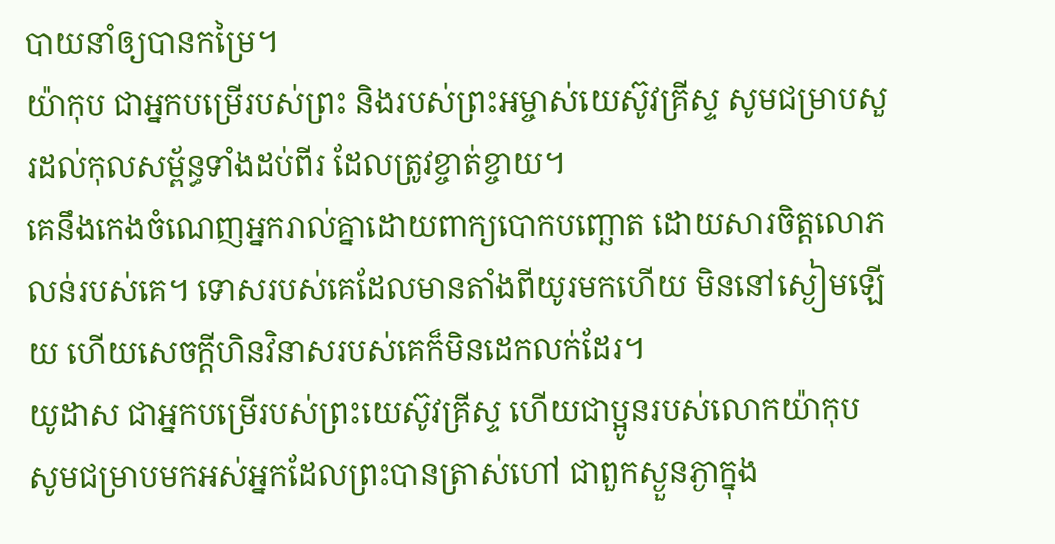បាយនាំឲ្យបានកម្រៃ។
យ៉ាកុប ជាអ្នកបម្រើរបស់ព្រះ និងរបស់ព្រះអម្ចាស់យេស៊ូវគ្រីស្ទ សូមជម្រាបសួរដល់កុលសម្ព័ន្ធទាំងដប់ពីរ ដែលត្រូវខ្ចាត់ខ្ចាយ។
គេនឹងកេងចំណេញអ្នករាល់គ្នាដោយពាក្យបោកបញ្ឆោត ដោយសារចិត្តលោភលន់របស់គេ។ ទោសរបស់គេដែលមានតាំងពីយូរមកហើយ មិននៅស្ងៀមឡើយ ហើយសេចក្ដីហិនវិនាសរបស់គេក៏មិនដេកលក់ដែរ។
យូដាស ជាអ្នកបម្រើរបស់ព្រះយេស៊ូវគ្រីស្ទ ហើយជាប្អូនរបស់លោកយ៉ាកុប សូមជម្រាបមកអស់អ្នកដែលព្រះបានត្រាស់ហៅ ជាពួកស្ងួនភ្ងាក្នុង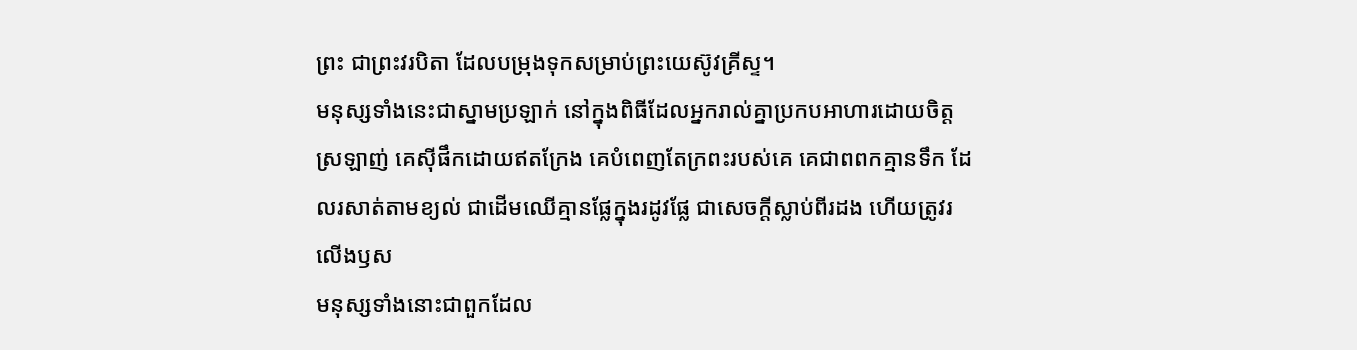ព្រះ ជាព្រះវរបិតា ដែលបម្រុងទុកសម្រាប់ព្រះយេស៊ូវគ្រីស្ទ។
មនុស្សទាំងនេះជាស្នាមប្រឡាក់ នៅក្នុងពិធីដែលអ្នករាល់គ្នាប្រកបអាហារដោយចិត្តស្រឡាញ់ គេស៊ីផឹកដោយឥតក្រែង គេបំពេញតែក្រពះរបស់គេ គេជាពពកគ្មានទឹក ដែលរសាត់តាមខ្យល់ ជាដើមឈើគ្មានផ្លែក្នុងរដូវផ្លែ ជាសេចក្ដីស្លាប់ពីរដង ហើយត្រូវរលើងឫស
មនុស្សទាំងនោះជាពួកដែល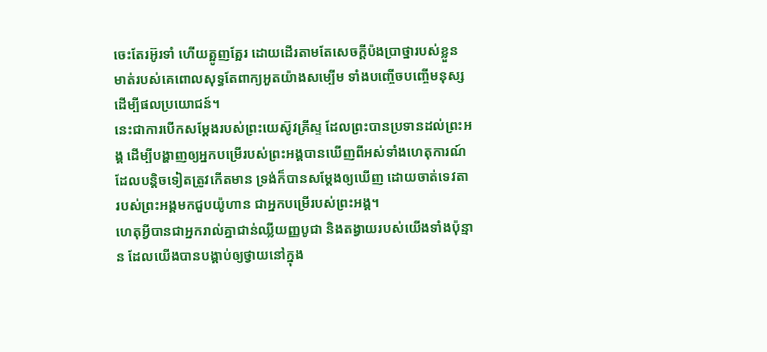ចេះតែរអ៊ូរទាំ ហើយត្អូញត្អែរ ដោយដើរតាមតែសេចក្ដីប៉ងប្រាថ្នារបស់ខ្លួន មាត់របស់គេពោលសុទ្ធតែពាក្យអួតយ៉ាងសម្បើម ទាំងបញ្ចើចបញ្ចើមនុស្សដើម្បីផលប្រយោជន៍។
នេះជាការបើកសម្តែងរបស់ព្រះយេស៊ូវគ្រីស្ទ ដែលព្រះបានប្រទានដល់ព្រះអង្គ ដើម្បីបង្ហាញឲ្យអ្នកបម្រើរបស់ព្រះអង្គបានឃើញពីអស់ទាំងហេតុការណ៍ ដែលបន្តិចទៀតត្រូវកើតមាន ទ្រង់ក៏បានសម្តែងឲ្យឃើញ ដោយចាត់ទេវតារបស់ព្រះអង្គមកជួបយ៉ូហាន ជាអ្នកបម្រើរបស់ព្រះអង្គ។
ហេតុអ្វីបានជាអ្នករាល់គ្នាជាន់ឈ្លីយញ្ញបូជា និងតង្វាយរបស់យើងទាំងប៉ុន្មាន ដែលយើងបានបង្គាប់ឲ្យថ្វាយនៅក្នុង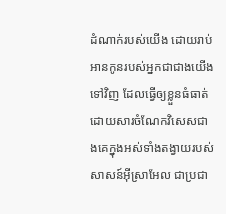ដំណាក់របស់យើង ដោយរាប់អានកូនរបស់អ្នកជាជាងយើងទៅវិញ ដែលធ្វើឲ្យខ្លួនធំធាត់ ដោយសារចំណែកវិសេសជាងគេក្នុងអស់ទាំងតង្វាយរបស់សាសន៍អ៊ីស្រាអែល ជាប្រជា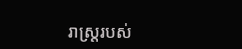រាស្ត្ររបស់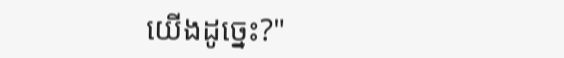យើងដូច្នេះ?"